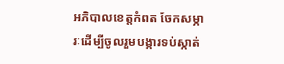អភិបាលខេត្តកំពត ចែកសម្ភារៈដើម្បីចូលរួមបង្ការទប់ស្កាត់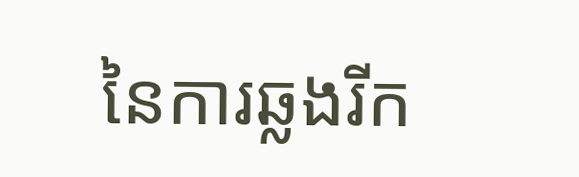នៃការឆ្លងរីក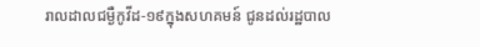រាលដាលជម្ងឺកូវីដ-១៩ក្នុងសហគមន៍ ជូនដល់រដ្ឋបាល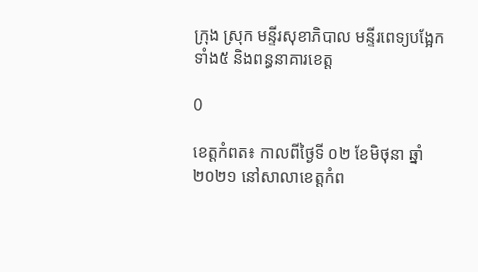ក្រុង ស្រុក មន្ទីរសុខាភិបាល មន្ទីរពេទ្យបង្អែកទាំង៥ និងពន្ធនាគារខេត្ត

0

ខេត្តកំពត៖ កាលពីថ្ងៃទី ០២ ខែមិថុនា ឆ្នាំ ២០២១ នៅសាលាខេត្តកំព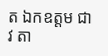ត ឯកឧត្តម ជាវ តា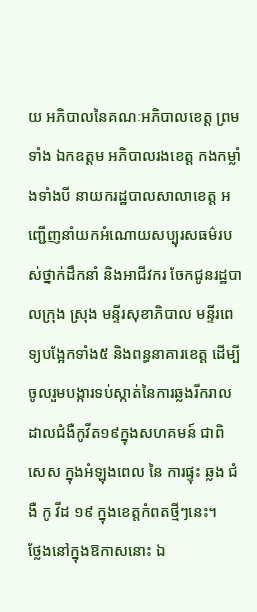យ អភិបាលនៃគណៈអភិបាលខេត្ត ព្រមទាំង ឯកឧត្តម អភិបាលរងខេត្ត កងកម្លាំងទាំងបី នាយករដ្ឋបាលសាលាខេត្ត អញ្ជើញនាំយកអំណោយសប្បុរសធម៌របស់ថ្នាក់ដឹកនាំ និងអាជីវករ ចែកជូនរដ្ឋបាលក្រុង ស្រុង មន្ទីរសុខាភិបាល មន្ទីរពេទ្យបង្អែកទាំង៥ និងពន្ធនាគារខេត្ត ដើម្បីចូលរួមបង្ការទប់ស្កាត់នៃការឆ្លងរីករាលដាលជំងឺកូវីត១៩ក្នុងសហគមន៍ ជាពិសេស ក្នុងអំឡុងពេល នៃ ការផ្ទុះ ឆ្លង ជំងឺ កូ វីដ ១៩ ក្នុងខេត្តកំពតថ្មីៗនេះ។
ថ្លែងនៅក្នុងឱកាសនោះ ឯ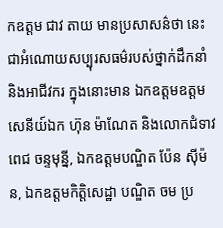កឧត្តម ជាវ តាយ មានប្រសាសន៌ថា នេះជាអំណោយសប្បុរសធម៌របស់ថ្នាក់ដឹកនាំ និងអាជីវករ ក្នុងនោះមាន ឯកឧត្តមឧត្តមសេនីយ៍ឯក ហ៊ុន ម៉ាណែត និងលោកជំទាវ ពេជ ចន្ទមុន្នី, ឯកឧត្តមបណ្ឌិត ប៉ែន ស៊ីម៉ន, ឯកឧត្តមកិត្តិសេដ្ឋា បណ្ឌិត ចម ប្រ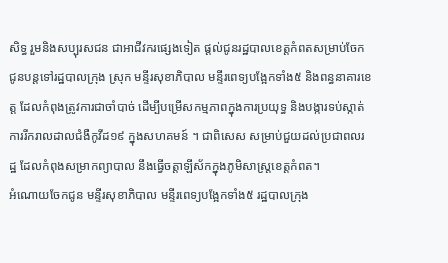សិទ្ធ រួមនិងសប្បុរសជន ជាអាជីវករផ្សេងទៀត ផ្ដល់ជូនរដ្ឋបាលខេត្តកំពតសម្រាប់ចែកជូនបន្តទៅរដ្ឋបាលក្រុង ស្រុក មន្ទីរសុខាភិបាល មន្ទីរពេទ្យបង្អែកទាំង៥ និងពន្ធនាគារខេត្ត ដែលកំពុងត្រូវការជាចាំបាច់ ដើម្បីបម្រើសកម្មភាពក្នុងការប្រយុទ្ធ និងបង្ការទប់ស្កាត់ការរីករាលដាលជំងឺកូវីដ១៩ ក្នុងសហគមន៍ ។ ជាពិសេស សម្រាប់ជួយដល់ប្រជាពលរដ្ឋ ដែលកំពុងសម្រាកព្យាបាល នឹងធ្វើចត្តាឡីស័កក្នុងភូមិសាស្ត្រខេត្តកំពត។
អំណោយចែកជូន មន្ទីរសុខាភិបាល មន្ទីរពេទ្យបង្អែកទាំង៥ រដ្ឋបាលក្រុង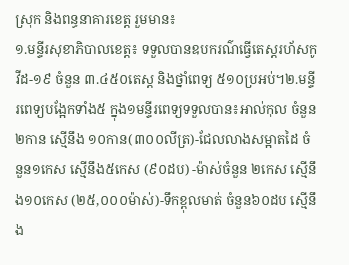ស្រុក និងពន្ធនាគារខេត្ត រួមមាន៖
១.មន្ទីរសុខាភិបាលខេត្ត៖ ទទួលបានឧបករណ៌ធ្វើតេស្តរហ័សកូវីដ-១៩ ចំនួន ៣.៤៥០តេស្ត និងថ្នាំពេទ្យ ៥១០ប្រអប់។២.មន្ទីរពេទ្យបង្អែកទាំង៥ ក្នុង១មន្ទីរពេទ្យទទួលបាន៖អាល់កុល ចំនួន២កាន ស្មើនឹង ១០កាន(៣០០លីត្រ)-ជែលលាងសម្អាតដៃ ចំនួន១កេស ស្មើនឹង៥កេស (៩០ដប) -ម៉ាស់ចំនួន ២កេស ស្មើនឹង១០កេស (២៥,០០០ម៉ាស់)-ទឹកខ្ពុលមាត់ ចំនួន៦០ដប ស្មើនឹង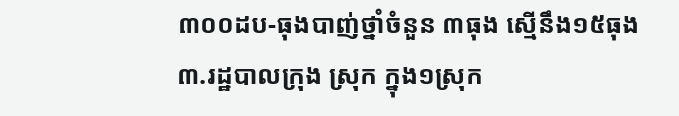៣០០ដប-ធុងបាញ់ថ្នាំចំនួន ៣ធុង ស្មើនឹង១៥ធុង
៣.រដ្ឋបាលក្រុង ស្រុក ក្នុង១ស្រុក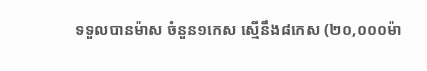ទទួលបានម៉ាស ចំនួន១កេស ស្មើនឹង៨កេស (២០,០០០ម៉ា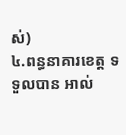ស់)
៤.ពន្ធនាគារខេត្ត ទទួលបាន អាល់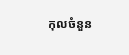កុលចំនួន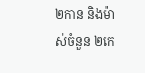២កាន និងម៉ាស់ចំនួន ២កេ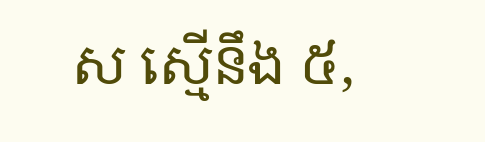ស ស្មើនឹង ៥,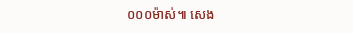០០០ម៉ាស់៕ សេង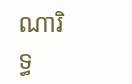ណារិទ្ធ